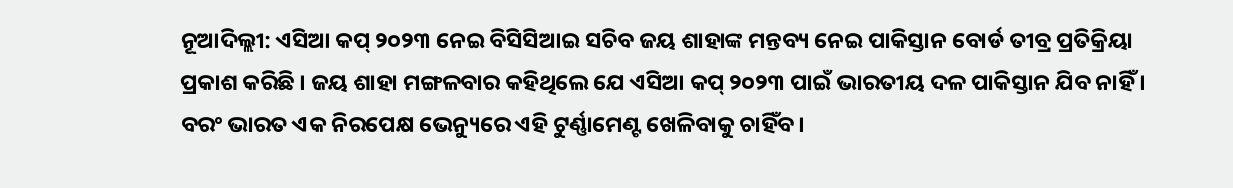ନୂଆଦିଲ୍ଲୀ: ଏସିଆ କପ୍ ୨୦୨୩ ନେଇ ବିସିସିଆଇ ସଚିବ ଜୟ ଶାହାଙ୍କ ମନ୍ତବ୍ୟ ନେଇ ପାକିସ୍ତାନ ବୋର୍ଡ ତୀବ୍ର ପ୍ରତିକ୍ରିୟା ପ୍ରକାଶ କରିଛି । ଜୟ ଶାହା ମଙ୍ଗଳବାର କହିଥିଲେ ଯେ ଏସିଆ କପ୍ ୨୦୨୩ ପାଇଁ ଭାରତୀୟ ଦଳ ପାକିସ୍ତାନ ଯିବ ନାହିଁ । ବରଂ ଭାରତ ଏକ ନିରପେକ୍ଷ ଭେନ୍ୟୁରେ ଏହି ଟୁର୍ଣ୍ଣାମେଣ୍ଟ ଖେଳିବାକୁ ଚାହିଁବ।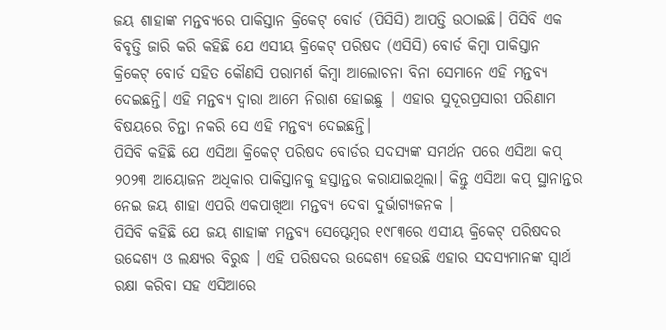ଜୟ ଶାହାଙ୍କ ମନ୍ତବ୍ୟରେ ପାକିସ୍ତାନ କ୍ରିକେଟ୍ ବୋର୍ଡ (ପିସିସି) ଆପତ୍ତି ଉଠାଇଛି। ପିସିବି ଏକ ବିବୃତ୍ତି ଜାରି କରି କହିଛି ଯେ ଏସୀୟ କ୍ରିକେଟ୍ ପରିଷଦ (ଏସିସି) ବୋର୍ଡ କିମ୍ବା ପାକିସ୍ତାନ କ୍ରିକେଟ୍ ବୋର୍ଡ ସହିତ କୌଣସି ପରାମର୍ଶ କିମ୍ବା ଆଲୋଚନା ବିନା ସେମାନେ ଏହି ମନ୍ତବ୍ୟ ଦେଇଛନ୍ତି। ଏହି ମନ୍ତବ୍ୟ ଦ୍ୱାରା ଆମେ ନିରାଶ ହୋଇଛୁ | ଏହାର ସୁଦୂରପ୍ରସାରୀ ପରିଣାମ ବିଷୟରେ ଚିନ୍ତା ନକରି ସେ ଏହି ମନ୍ତବ୍ୟ ଦେଇଛନ୍ତି।
ପିସିବି କହିଛି ଯେ ଏସିଆ କ୍ରିକେଟ୍ ପରିଷଦ ବୋର୍ଡର ସଦସ୍ୟଙ୍କ ସମର୍ଥନ ପରେ ଏସିଆ କପ୍ ୨୦୨୩ ଆୟୋଜନ ଅଧିକାର ପାକିସ୍ତାନକୁ ହସ୍ତାନ୍ତର କରାଯାଇଥିଲା। କିନ୍ତୁ ଏସିଆ କପ୍ ସ୍ଥାନାନ୍ତର ନେଇ ଜୟ ଶାହା ଏପରି ଏକପାଖିଆ ମନ୍ତବ୍ୟ ଦେବା ଦୁର୍ଭାଗ୍ୟଜନକ ।
ପିସିବି କହିଛି ଯେ ଜୟ ଶାହାଙ୍କ ମନ୍ତବ୍ୟ ସେପ୍ଟେମ୍ବର ୧୯୮୩ରେ ଏସୀୟ କ୍ରିକେଟ୍ ପରିଷଦର ଉଦ୍ଦେଶ୍ୟ ଓ ଲକ୍ଷ୍ୟର ବିରୁଦ୍ଧ । ଏହି ପରିଷଦର ଉଦ୍ଦେଶ୍ୟ ହେଉଛି ଏହାର ସଦସ୍ୟମାନଙ୍କ ସ୍ୱାର୍ଥ ରକ୍ଷା କରିବା ସହ ଏସିଆରେ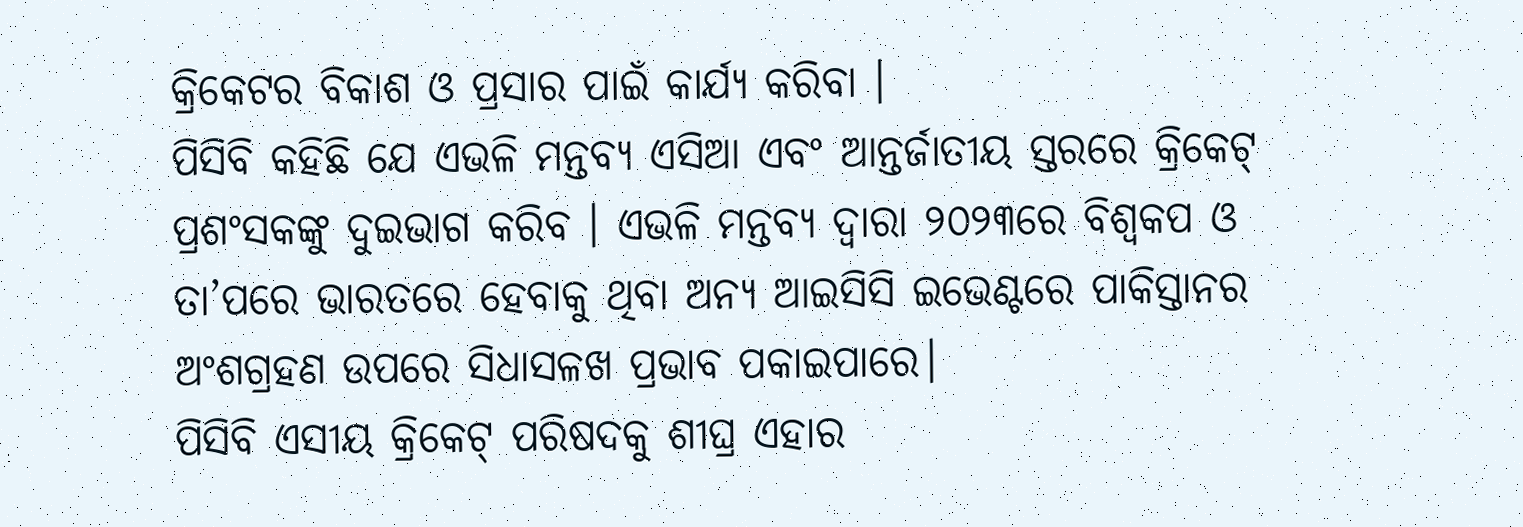କ୍ରିକେଟର ବିକାଶ ଓ ପ୍ରସାର ପାଇଁ କାର୍ଯ୍ୟ କରିବା ।
ପିସିବି କହିଛି ଯେ ଏଭଳି ମନ୍ତବ୍ୟ ଏସିଆ ଏବଂ ଆନ୍ତର୍ଜାତୀୟ ସ୍ତରରେ କ୍ରିକେଟ୍ ପ୍ରଶଂସକଙ୍କୁ ଦୁଇଭାଗ କରିବ । ଏଭଳି ମନ୍ତବ୍ୟ ଦ୍ଵାରା ୨୦୨୩ରେ ବିଶ୍ୱକପ ଓ ତା’ପରେ ଭାରତରେ ହେବାକୁ ଥିବା ଅନ୍ୟ ଆଇସିସି ଇଭେଣ୍ଟରେ ପାକିସ୍ତାନର ଅଂଶଗ୍ରହଣ ଉପରେ ସିଧାସଳଖ ପ୍ରଭାବ ପକାଇପାରେ।
ପିସିବି ଏସୀୟ କ୍ରିକେଟ୍ ପରିଷଦକୁ ଶୀଘ୍ର ଏହାର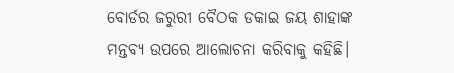ବୋର୍ଡର ଜରୁରୀ ବୈଠକ ଡକାଇ ଜୟ ଶାହାଙ୍କ ମନ୍ତବ୍ୟ ଉପରେ ଆଲୋଚନା କରିବାକୁ କହିଛି।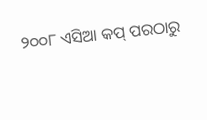୨୦୦୮ ଏସିଆ କପ୍ ପରଠାରୁ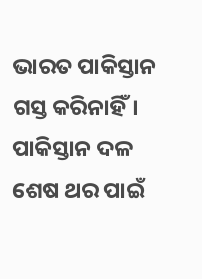ଭାରତ ପାକିସ୍ତାନ ଗସ୍ତ କରିନାହିଁ। ପାକିସ୍ତାନ ଦଳ ଶେଷ ଥର ପାଇଁ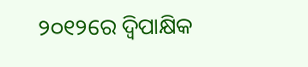୨୦୧୨ରେ ଦ୍ୱିପାକ୍ଷିକ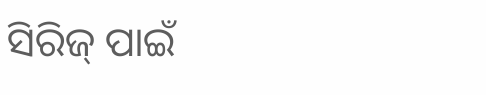ସିରିଜ୍ ପାଇଁ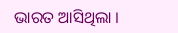ଭାରତ ଆସିଥିଲା ।